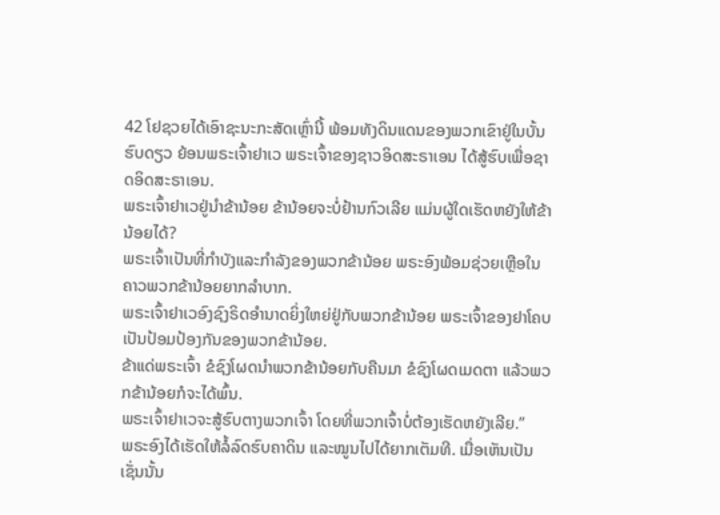42 ໂຢຊວຍໄດ້ເອົາຊະນະກະສັດເຫຼົ່ານີ້ ພ້ອມທັງດິນແດນຂອງພວກເຂົາຢູ່ໃນບັ້ນຮົບດຽວ ຍ້ອນພຣະເຈົ້າຢາເວ ພຣະເຈົ້າຂອງຊາວອິດສະຣາເອນ ໄດ້ສູ້ຮົບເພື່ອຊາດອິດສະຣາເອນ.
ພຣະເຈົ້າຢາເວຢູ່ນຳຂ້ານ້ອຍ ຂ້ານ້ອຍຈະບໍ່ຢ້ານກົວເລີຍ ແມ່ນຜູ້ໃດເຮັດຫຍັງໃຫ້ຂ້ານ້ອຍໄດ້?
ພຣະເຈົ້າເປັນທີ່ກຳບັງແລະກຳລັງຂອງພວກຂ້ານ້ອຍ ພຣະອົງພ້ອມຊ່ວຍເຫຼືອໃນຄາວພວກຂ້ານ້ອຍຍາກລຳບາກ.
ພຣະເຈົ້າຢາເວອົງຊົງຣິດອຳນາດຍິ່ງໃຫຍ່ຢູ່ກັບພວກຂ້ານ້ອຍ ພຣະເຈົ້າຂອງຢາໂຄບເປັນປ້ອມປ້ອງກັນຂອງພວກຂ້ານ້ອຍ.
ຂ້າແດ່ພຣະເຈົ້າ ຂໍຊົງໂຜດນຳພວກຂ້ານ້ອຍກັບຄືນມາ ຂໍຊົງໂຜດເມດຕາ ແລ້ວພວກຂ້ານ້ອຍກໍຈະໄດ້ພົ້ນ.
ພຣະເຈົ້າຢາເວຈະສູ້ຮົບຕາງພວກເຈົ້າ ໂດຍທີ່ພວກເຈົ້າບໍ່ຕ້ອງເຮັດຫຍັງເລີຍ.”
ພຣະອົງໄດ້ເຮັດໃຫ້ລໍ້ລົດຮົບຄາດິນ ແລະໝູນໄປໄດ້ຍາກເຕັມທີ. ເມື່ອເຫັນເປັນເຊັ່ນນັ້ນ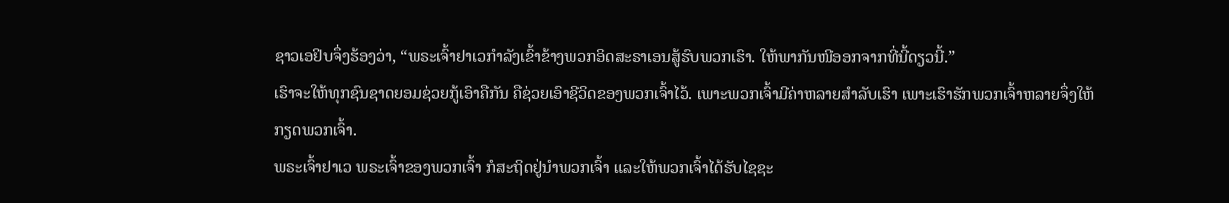ຊາວເອຢິບຈຶ່ງຮ້ອງວ່າ, “ພຣະເຈົ້າຢາເວກຳລັງເຂົ້າຂ້າງພວກອິດສະຣາເອນສູ້ຮົບພວກເຮົາ. ໃຫ້ພາກັນໜີອອກຈາກທີ່ນີ້ດຽວນີ້.”
ເຮົາຈະໃຫ້ທຸກຊົນຊາດຍອມຊ່ວຍກູ້ເອົາຄືກັນ ຄືຊ່ວຍເອົາຊີວິດຂອງພວກເຈົ້າໄວ້. ເພາະພວກເຈົ້າມີຄ່າຫລາຍສຳລັບເຮົາ ເພາະເຮົາຮັກພວກເຈົ້າຫລາຍຈຶ່ງໃຫ້ກຽດພວກເຈົ້າ.
ພຣະເຈົ້າຢາເວ ພຣະເຈົ້າຂອງພວກເຈົ້າ ກໍສະຖິດຢູ່ນຳພວກເຈົ້າ ແລະໃຫ້ພວກເຈົ້າໄດ້ຮັບໄຊຊະ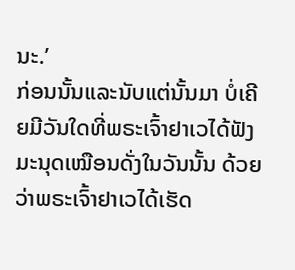ນະ.’
ກ່ອນນັ້ນແລະນັບແຕ່ນັ້ນມາ ບໍ່ເຄີຍມີວັນໃດທີ່ພຣະເຈົ້າຢາເວໄດ້ຟັງມະນຸດເໝືອນດັ່ງໃນວັນນັ້ນ ດ້ວຍວ່າພຣະເຈົ້າຢາເວໄດ້ເຮັດ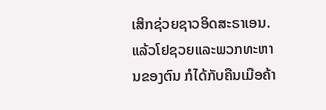ເສິກຊ່ວຍຊາວອິດສະຣາເອນ.
ແລ້ວໂຢຊວຍແລະພວກທະຫານຂອງຕົນ ກໍໄດ້ກັບຄືນເມືອຄ້າ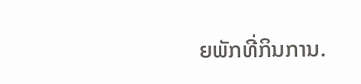ຍພັກທີ່ກິນການ.